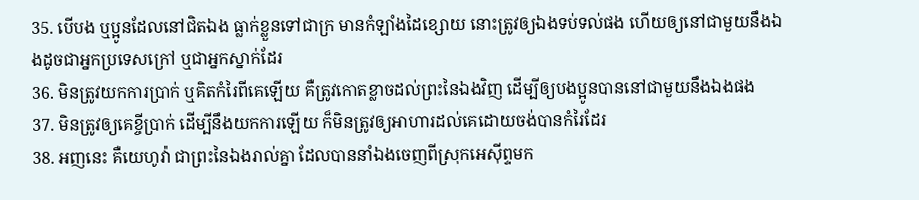35. បើបង ឬប្អូនដែលនៅជិតឯង ធ្លាក់ខ្លួនទៅជាក្រ មានកំឡាំងដៃខ្សោយ នោះត្រូវឲ្យឯងទប់ទល់ផង ហើយឲ្យនៅជាមួយនឹងឯងដូចជាអ្នកប្រទេសក្រៅ ឬជាអ្នកស្នាក់ដែរ
36. មិនត្រូវយកការប្រាក់ ឬគិតកំរៃពីគេឡើយ គឺត្រូវកោតខ្លាចដល់ព្រះនៃឯងវិញ ដើម្បីឲ្យបងប្អូនបាននៅជាមួយនឹងឯងផង
37. មិនត្រូវឲ្យគេខ្ចីប្រាក់ ដើម្បីនឹងយកការឡើយ ក៏មិនត្រូវឲ្យអាហារដល់គេដោយចង់បានកំរៃដែរ
38. អញនេះ គឺយេហូវ៉ា ជាព្រះនៃឯងរាល់គ្នា ដែលបាននាំឯងចេញពីស្រុកអេស៊ីព្ទមក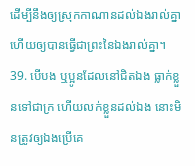ដើម្បីនឹងឲ្យស្រុកកាណានដល់ឯងរាល់គ្នា ហើយឲ្យបានធ្វើជាព្រះនៃឯងរាល់គ្នា។
39. បើបង ឬប្អូនដែលនៅជិតឯង ធ្លាក់ខ្លួនទៅជាក្រ ហើយលក់ខ្លួនដល់ឯង នោះមិនត្រូវឲ្យឯងប្រើគេ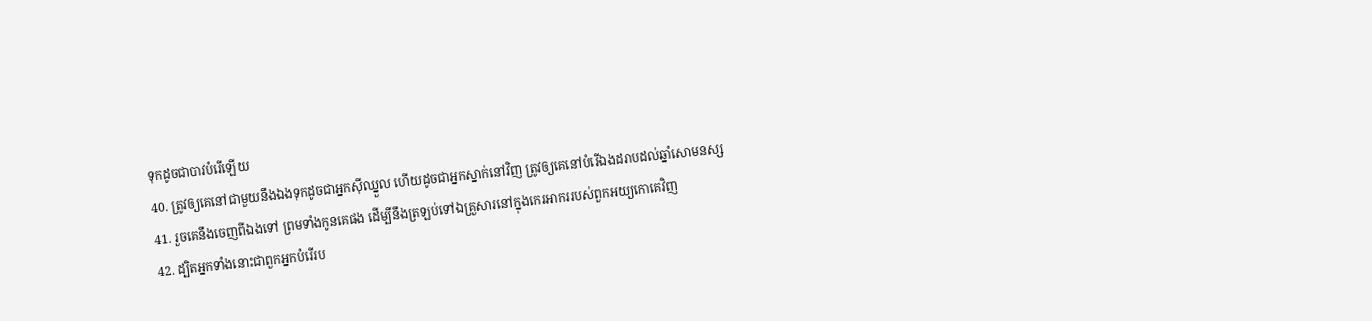ទុកដូចជាបាវបំរើឡើយ
40. ត្រូវឲ្យគេនៅជាមួយនឹងឯងទុកដូចជាអ្នកស៊ីឈ្នួល ហើយដូចជាអ្នកស្នាក់នៅវិញ ត្រូវឲ្យគេនៅបំរើឯងដរាបដល់ឆ្នាំសោមនស្ស
41. រួចគេនឹងចេញពីឯងទៅ ព្រមទាំងកូនគេផង ដើម្បីនឹងត្រឡប់ទៅឯគ្រួសារនៅក្នុងកេរអាកររបស់ពួកអយ្យកោគេវិញ
42. ដ្បិតអ្នកទាំងនោះជាពួកអ្នកបំរើរប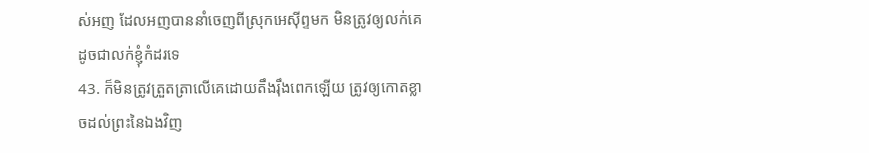ស់អញ ដែលអញបាននាំចេញពីស្រុកអេស៊ីព្ទមក មិនត្រូវឲ្យលក់គេដូចជាលក់ខ្ញុំកំដរទេ
43. ក៏មិនត្រូវត្រួតត្រាលើគេដោយតឹងរ៉ឹងពេកឡើយ ត្រូវឲ្យកោតខ្លាចដល់ព្រះនៃឯងវិញ